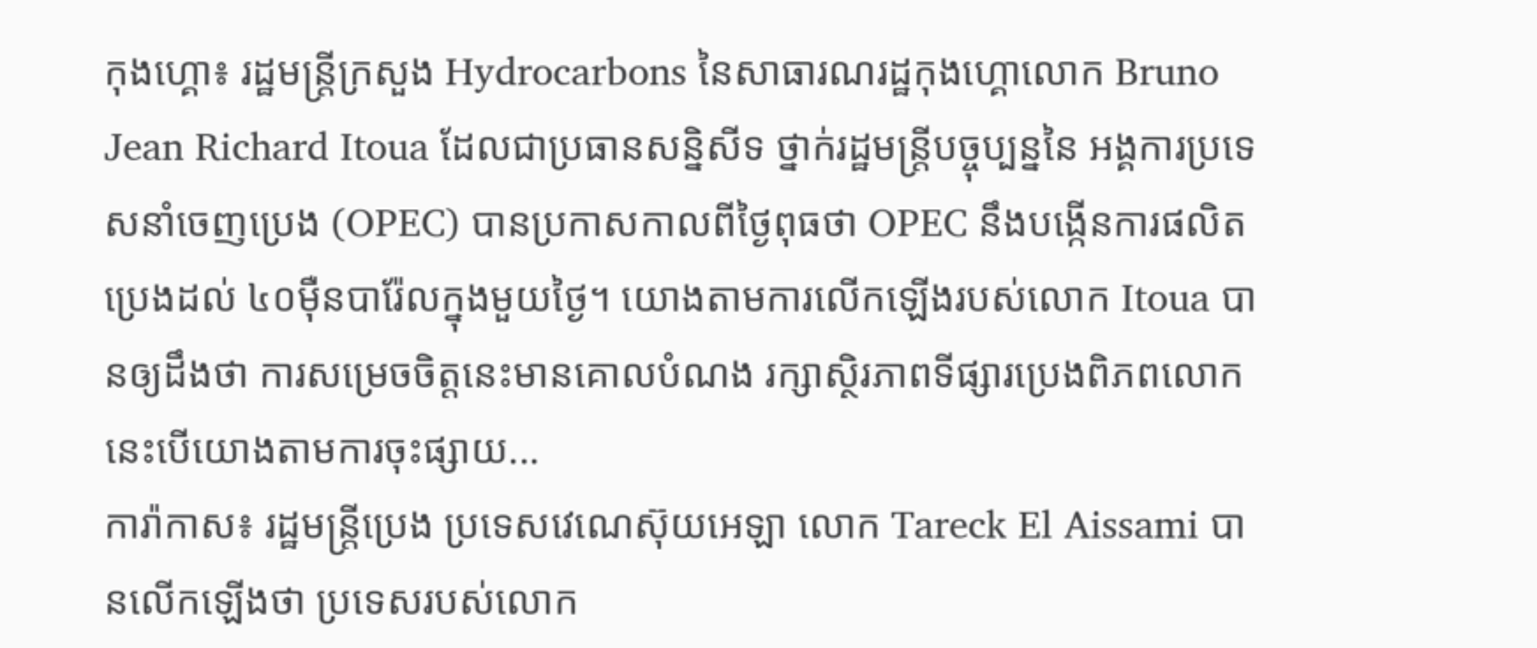កុងហ្គោ៖ រដ្ឋមន្ត្រីក្រសួង Hydrocarbons នៃសាធារណរដ្ឋកុងហ្គោលោក Bruno Jean Richard Itoua ដែលជាប្រធានសន្និសីទ ថ្នាក់រដ្ឋមន្ត្រីបច្ចុប្បន្ននៃ អង្គការប្រទេសនាំចេញប្រេង (OPEC) បានប្រកាសកាលពីថ្ងៃពុធថា OPEC នឹងបង្កើនការផលិតប្រេងដល់ ៤០ម៉ឺនបារ៉ែលក្នុងមួយថ្ងៃ។ យោងតាមការលើកឡើងរបស់លោក Itoua បានឲ្យដឹងថា ការសម្រេចចិត្តនេះមានគោលបំណង រក្សាស្ថិរភាពទីផ្សារប្រេងពិភពលោក នេះបើយោងតាមការចុះផ្សាយ...
ការ៉ាកាស៖ រដ្ឋមន្រ្តីប្រេង ប្រទេសវេណេស៊ុយអេឡា លោក Tareck El Aissami បានលើកឡើងថា ប្រទេសរបស់លោក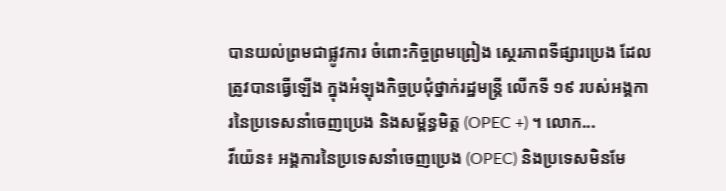បានយល់ព្រមជាផ្លូវការ ចំពោះកិច្ចព្រមព្រៀង ស្ថេរភាពទីផ្សារប្រេង ដែលត្រូវបានធ្វើឡើង ក្នុងអំឡុងកិច្ចប្រជុំថ្នាក់រដ្ឋមន្ត្រី លើកទី ១៩ របស់អង្គការនៃប្រទេសនាំចេញប្រេង និងសម្ព័ន្ធមិត្ត (OPEC +) ។ លោក...
វីយ៉េន៖ អង្គការនៃប្រទេសនាំចេញប្រេង (OPEC) និងប្រទេសមិនមែ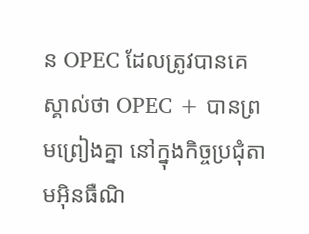ន OPEC ដែលត្រូវបានគេស្គាល់ថា OPEC + បានព្រមព្រៀងគ្នា នៅក្នុងកិច្ចប្រជុំតាមអ៊ិនធឺណិ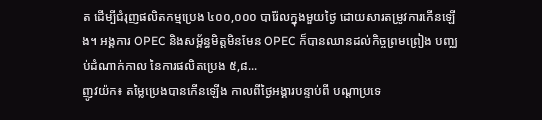ត ដើម្បីជំរុញផលិតកម្មប្រេង ៤០០,០០០ បារ៉ែលក្នុងមួយថ្ងៃ ដោយសារតម្រូវការកើនឡើង។ អង្គការ OPEC និងសម្ព័ន្ធមិត្តមិនមែន OPEC ក៏បានឈានដល់កិច្ចព្រមព្រៀង បញ្ឈប់ដំណាក់កាល នៃការផលិតប្រេង ៥,៨...
ញូវយ៉ក៖ តម្លៃប្រេងបានកើនឡើង កាលពីថ្ងៃអង្គារបន្ទាប់ពី បណ្ដាប្រទេ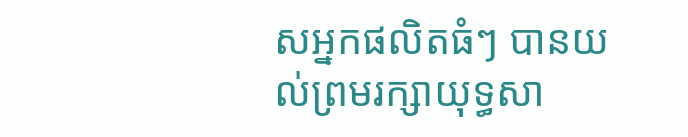សអ្នកផលិតធំៗ បានយល់ព្រមរក្សាយុទ្ធសា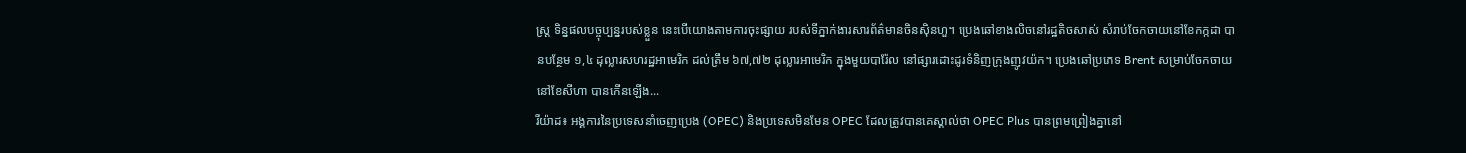ស្ត្រ ទិន្នផលបច្ចុប្បន្នរបស់ខ្លួន នេះបើយោងតាមការចុះផ្សាយ របស់ទីភ្នាក់ងារសារព័ត៌មានចិនស៊ិនហួ។ ប្រេងឆៅខាងលិចនៅរដ្ឋតិចសាស់ សំរាប់ចែកចាយនៅខែកក្កដា បានបន្ថែម ១,៤ ដុល្លារសហរដ្ឋអាមេរិក ដល់ត្រឹម ៦៧,៧២ ដុល្លារអាមេរិក ក្នុងមួយបារ៉ែល នៅផ្សារដោះដូរទំនិញក្រុងញូវយ៉ក។ ប្រេងឆៅប្រភេទ Brent សម្រាប់ចែកចាយនៅខែសីហា បានកើនឡើង...
រីយ៉ាដ៖ អង្គការនៃប្រទេសនាំចេញប្រេង (OPEC) និងប្រទេសមិនមែន OPEC ដែលត្រូវបានគេស្គាល់ថា OPEC Plus បានព្រមព្រៀងគ្នានៅ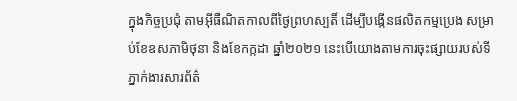ក្នុងកិច្ចប្រជុំ តាមអ៊ីធឺណិតកាលពីថ្ងៃព្រហស្បតិ៍ ដើម្បីបង្កើនផលិតកម្មប្រេង សម្រាប់ខែឧសភាមិថុនា និងខែកក្កដា ឆ្នាំ២០២១ នេះបើយោងតាមការចុះផ្សាយរបស់ទីភ្នាក់ងារសារព័ត៌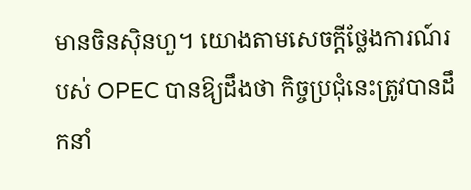មានចិនស៊ិនហួ។ យោងតាមសេចក្តីថ្លែងការណ៍របស់ OPEC បានឱ្យដឹងថា កិច្ចប្រជុំនេះត្រូវបានដឹកនាំ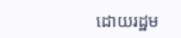ដោយរដ្ឋម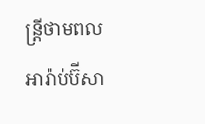ន្ត្រីថាមពលអារ៉ាប់ប៊ីសា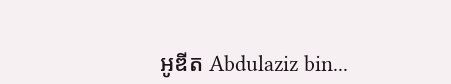អូឌីត Abdulaziz bin...